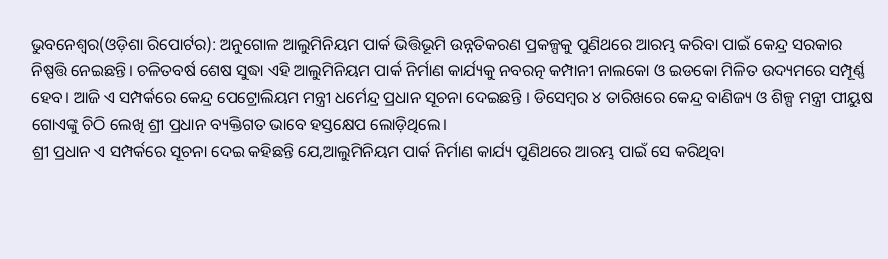ଭୁବନେଶ୍ୱର(ଓଡ଼ିଶା ରିପୋର୍ଟର): ଅନୁଗୋଳ ଆଲୁମିନିୟମ ପାର୍କ ଭିତ୍ତିଭୂମି ଉନ୍ନତିକରଣ ପ୍ରକଳ୍ପକୁ ପୁଣିଥରେ ଆରମ୍ଭ କରିବା ପାଇଁ କେନ୍ଦ୍ର ସରକାର ନିଷ୍ପତ୍ତି ନେଇଛନ୍ତି। ଚଳିତବର୍ଷ ଶେଷ ସୁଦ୍ଧା ଏହି ଆଲୁମିନିୟମ ପାର୍କ ନିର୍ମାଣ କାର୍ଯ୍ୟକୁ ନବରତ୍ନ କମ୍ପାନୀ ନାଲକୋ ଓ ଇଡକୋ ମିଳିତ ଉଦ୍ୟମରେ ସମ୍ପୂର୍ଣ୍ଣ ହେବ। ଆଜି ଏ ସମ୍ପର୍କରେ କେନ୍ଦ୍ର ପେଟ୍ରୋଲିୟମ ମନ୍ତ୍ରୀ ଧର୍ମେନ୍ଦ୍ର ପ୍ରଧାନ ସୂଚନା ଦେଇଛନ୍ତି । ଡିସେମ୍ବର ୪ ତାରିଖରେ କେନ୍ଦ୍ର ବାଣିଜ୍ୟ ଓ ଶିଳ୍ପ ମନ୍ତ୍ରୀ ପୀୟୁଷ ଗୋଏଙ୍କୁ ଚିଠି ଲେଖି ଶ୍ରୀ ପ୍ରଧାନ ବ୍ୟକ୍ତିଗତ ଭାବେ ହସ୍ତକ୍ଷେପ ଲୋଡ଼ିଥିଲେ।
ଶ୍ରୀ ପ୍ରଧାନ ଏ ସମ୍ପର୍କରେ ସୂଚନା ଦେଇ କହିଛନ୍ତି ଯେ,ଆଲୁମିନିୟମ ପାର୍କ ନିର୍ମାଣ କାର୍ଯ୍ୟ ପୁଣିଥରେ ଆରମ୍ଭ ପାଇଁ ସେ କରିଥିବା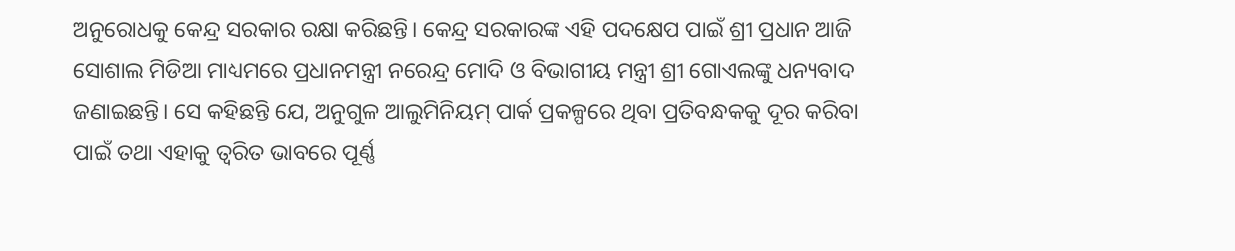ଅନୁରୋଧକୁ କେନ୍ଦ୍ର ସରକାର ରକ୍ଷା କରିଛନ୍ତି। କେନ୍ଦ୍ର ସରକାରଙ୍କ ଏହି ପଦକ୍ଷେପ ପାଇଁ ଶ୍ରୀ ପ୍ରଧାନ ଆଜି ସୋଶାଲ ମିଡିଆ ମାଧ୍ୟମରେ ପ୍ରଧାନମନ୍ତ୍ରୀ ନରେନ୍ଦ୍ର ମୋଦି ଓ ବିଭାଗୀୟ ମନ୍ତ୍ରୀ ଶ୍ରୀ ଗୋଏଲଙ୍କୁ ଧନ୍ୟବାଦ ଜଣାଇଛନ୍ତି। ସେ କହିଛନ୍ତି ଯେ, ଅନୁଗୁଳ ଆଲୁମିନିୟମ୍ ପାର୍କ ପ୍ରକଳ୍ପରେ ଥିବା ପ୍ରତିବନ୍ଧକକୁ ଦୂର କରିବା ପାଇଁ ତଥା ଏହାକୁ ତ୍ୱରିତ ଭାବରେ ପୂର୍ଣ୍ଣ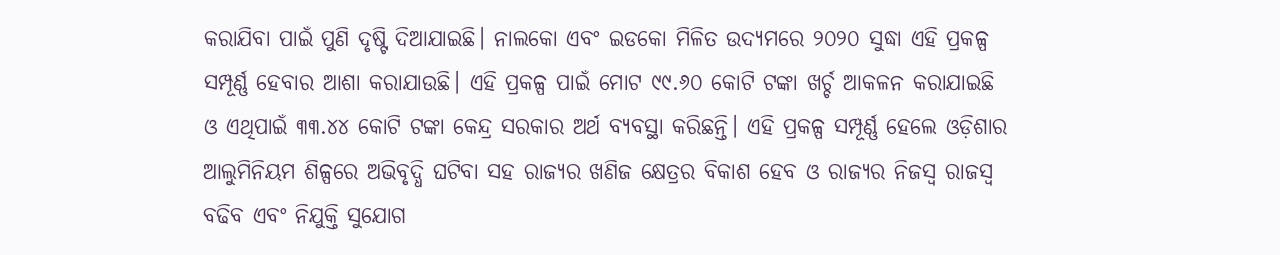କରାଯିବା ପାଇଁ ପୁଣି ଦୃଷ୍ଟି ଦିଆଯାଇଛି। ନାଲକୋ ଏବଂ ଇଡକୋ ମିଳିତ ଉଦ୍ୟମରେ ୨୦୨୦ ସୁଦ୍ଧା ଏହି ପ୍ରକଳ୍ପ ସମ୍ପୂର୍ଣ୍ଣ ହେବାର ଆଶା କରାଯାଉଛି। ଏହି ପ୍ରକଳ୍ପ ପାଇଁ ମୋଟ ୯୯.୬୦ କୋଟି ଟଙ୍କା ଖର୍ଚ୍ଚ ଆକଳନ କରାଯାଇଛି ଓ ଏଥିପାଇଁ ୩୩.୪୪ କୋଟି ଟଙ୍କା କେନ୍ଦ୍ର ସରକାର ଅର୍ଥ ବ୍ୟବସ୍ଥା କରିଛନ୍ତି। ଏହି ପ୍ରକଳ୍ପ ସମ୍ପୂର୍ଣ୍ଣ ହେଲେ ଓଡ଼ିଶାର ଆଲୁମିନିୟମ ଶିଳ୍ପରେ ଅଭିବୃଦ୍ଧି ଘଟିବା ସହ ରାଜ୍ୟର ଖଣିଜ କ୍ଷେତ୍ରର ବିକାଶ ହେବ ଓ ରାଜ୍ୟର ନିଜସ୍ୱ ରାଜସ୍ୱ ବଢିବ ଏବଂ ନିଯୁକ୍ତି ସୁଯୋଗ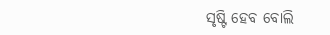ସୃଷ୍ଟି ହେବ ବୋଲି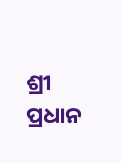ଶ୍ରୀ ପ୍ରଧାନ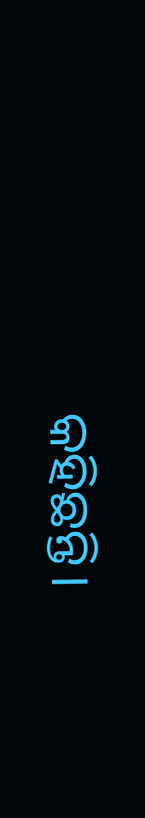କହିଛନ୍ତି।